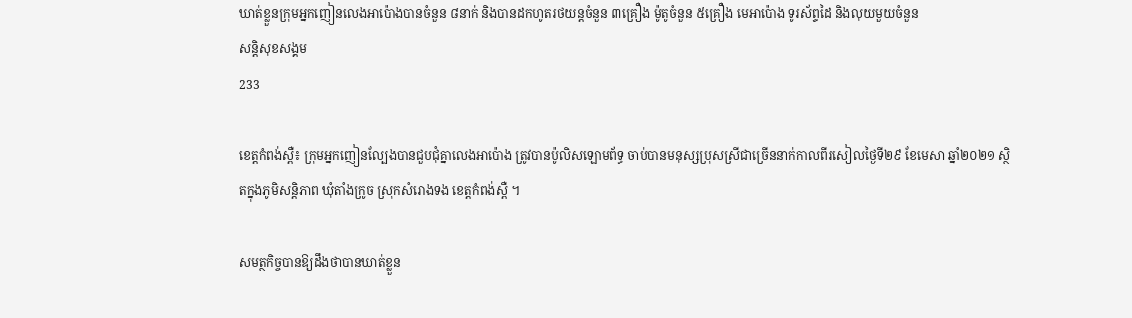ឃាត់ខ្លួនក្រុមអ្នកញៀនលេងអាប៉ោងបានចំនួន ៨នាក់ និងបានដកហូតរថយន្តចំនួន ៣គ្រឿង ម៉ូតូចំនួន ៥គ្រឿង មេអាប៉ោង ទូរស័ព្ទដៃ និងលុយមួយចំនួន
សន្តិសុខសង្គម
233

ខេត្តកំពង់ស្ពឺ៖ ក្រុមអ្នកញៀនល្បែងបានជួបជុំគ្នាលេងអាប៉ោង ត្រូវបានប៉ូលិសឡោមព័ទ្ធ ចាប់បានមនុស្សប្រុសស្រីជាច្រើននាក់កាលពីរសៀលថ្ងៃទី២៩ ខែមេសា ឆ្នាំ២០២១ ស្ថិតក្នុងភូមិសន្តិភាព ឃុំតាំងក្រូច ស្រុកសំរោងទង ខេត្តកំពង់ស្ពឺ ។

សមត្ថកិច្ចបានឱ្យដឹងថាបានឃាត់ខ្លួន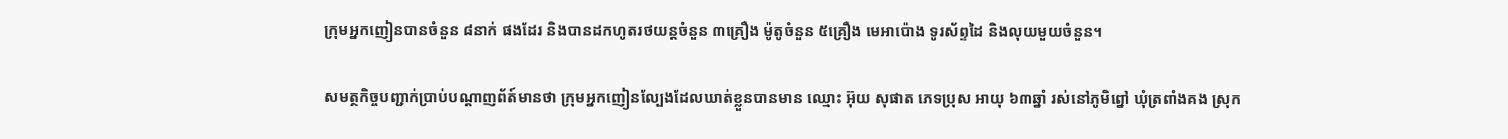ក្រុមអ្នកញៀនបានចំនួន ៨នាក់ ផងដែរ និងបានដកហូតរថយន្តចំនួន ៣គ្រឿង ម៉ូតូចំនួន ៥គ្រឿង មេអាប៉ោង ទូរស័ព្ទដៃ និងលុយមួយចំនួន។

សមត្ថកិច្ចបញ្ជាក់ប្រាប់បណ្តាញព័ត៍មានថា ក្រុមអ្នកញៀនល្បែងដែលឃាត់ខ្លួនបានមាន ឈ្មោះ អ៊ុយ សុផាត ភេទប្រុស អាយុ ៦៣ឆ្នាំ រស់នៅភូមិព្នៅ ឃុំត្រពាំងគង ស្រុក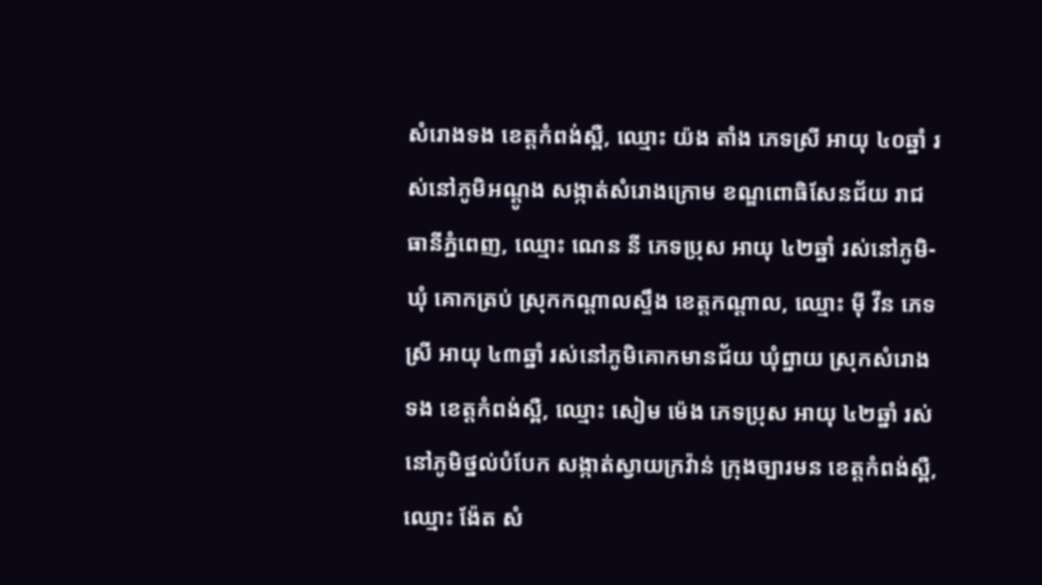សំរោងទង ខេត្តកំពង់ស្ពឺ, ឈ្មោះ យ៉ង តាំង ភេទស្រី អាយុ ៤០ឆ្នាំ រស់នៅភូមិអណ្តូង សង្កាត់សំរោងក្រោម ខណ្ឌពោធិសែនជ័យ រាជធានីភ្នំពេញ, ឈ្មោះ ណេន នី ភេទប្រុស អាយុ ៤២ឆ្នាំ រស់នៅភូមិ-ឃុំ គោកត្រប់ ស្រុកកណ្តាលស្ទឹង ខេត្តកណ្តាល, ឈ្មោះ ម៉ី វីន ភេទស្រី អាយុ ៤៣ឆ្នាំ រស់នៅភូមិគោកមានជ័យ ឃុំព្នាយ ស្រុកសំរោងទង ខេត្តកំពង់ស្ពឺ, ឈ្មោះ សៀម ម៉េង ភេទប្រុស អាយុ ៤២ឆ្នាំ រស់នៅភូមិថ្នល់បំបែក សង្កាត់ស្វាយក្រវ៉ាន់ ក្រុងច្បារមន ខេត្តកំពង់ស្ពឺ, ឈ្មោះ ង៉ែត សំ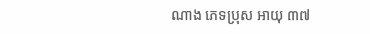ណាង ភេទប្រុស អាយុ ៣៧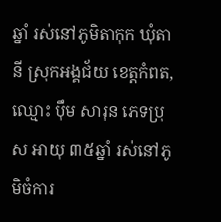ឆ្នាំ រស់នៅភូមិតាកុក ឃុំតានី ស្រុកអង្គជ័យ ខេត្តកំពត, ឈ្មោះ ប៉ឹម សារុន ភេទប្រុស អាយុ ៣៥ឆ្នាំ រស់នៅភូមិចំការ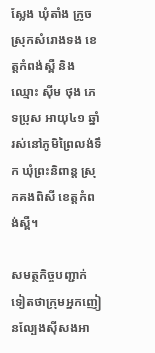ស្លែង ឃុំតាំង ក្រូច ស្រុកសំរោងទង ខេត្តកំពង់ស្ពឺ និងឈ្មោះ ស៊ីម ថុង ភេទប្រុស អាយុ៤១ ឆ្នាំ រស់នៅភូមិព្រៃលង់ទឹក ឃុំព្រះនិពាន្ត ស្រុកគងពិសី ខេត្តកំពង់ស្ពឺ។

សមត្ថកិច្ចបញ្ជាក់ទៀតថាក្រុមអ្នកញៀនល្បែងស៊ីសងអា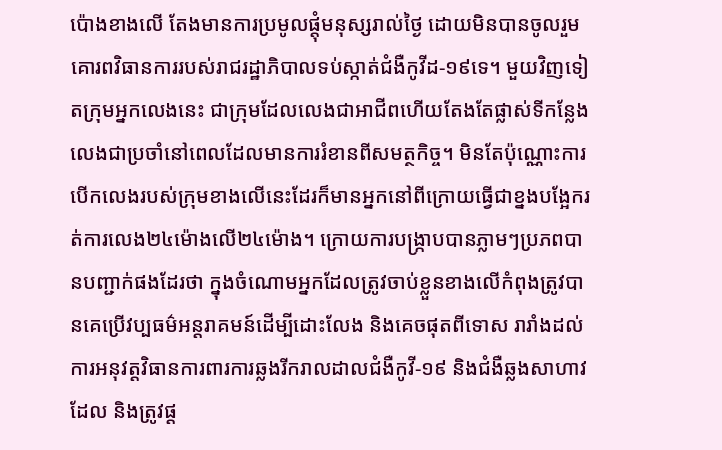ប៉ោងខាងលើ តែងមានការប្រមូលផ្តុំមនុស្សរាល់ថ្ងៃ ដោយមិនបានចូលរួមគោរពវិធានការរបស់រាជរដ្ឋាភិបាលទប់ស្កាត់ជំងឺកូវីដ-១៩ទេ។ មួយវិញទៀតក្រុមអ្នកលេងនេះ ជាក្រុមដែលលេងជាអាជីពហើយតែងតែផ្លាស់ទីកន្លែងលេងជាប្រចាំនៅពេលដែលមានការរំខានពីសមត្ថកិច្ច។ មិនតែប៉ុណ្ណោះការបើកលេងរបស់ក្រុមខាងលើនេះដែរក៏មានអ្នកនៅពីក្រោយធ្វើជាខ្នងបង្អែករត់ការលេង២៤ម៉ោងលើ២៤ម៉ោង។ ក្រោយការបង្ក្រាបបានភ្លាមៗប្រភពបានបញ្ជាក់ផងដែរថា ក្នុងចំណោមអ្នកដែលត្រូវចាប់ខ្លួនខាងលើកំពុងត្រូវបានគេប្រើវប្បធម៌អន្តរាគមន៍ដើម្បីដោះលែង និងគេចផុតពីទោស រារាំងដល់ការអនុវត្តវិធានការពារការឆ្លងរីករាលដាលជំងឺកូវី-១៩ និងជំងឺឆ្លងសាហាវដែល និងត្រូវផ្ត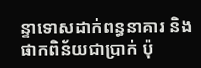ន្ទាទោសដាក់ពន្ធនាគារ និងផាកពិន័យជាប្រាក់ ប៉ុ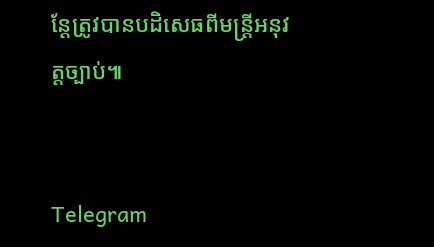ន្តែត្រូវបានបដិសេធពីមន្ត្រីអនុវត្តច្បាប់៕


Telegram